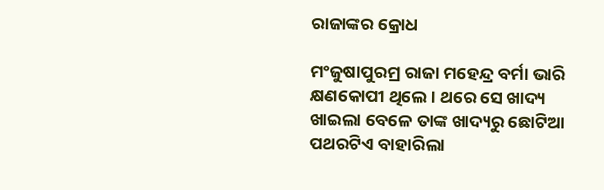ରାଜାଙ୍କର କ୍ରୋଧ

ମଂଜୁଷାପୁରମ୍ର ରାଜା ମହେନ୍ଦ୍ର ବର୍ମା ଭାରି କ୍ଷଣକୋପୀ ଥିଲେ । ଥରେ ସେ ଖାଦ୍ୟ ଖାଇଲା ବେଳେ ତାଙ୍କ ଖାଦ୍ୟରୁ ଛୋଟିଆ ପଥରଟିଏ ବାହାରିଲା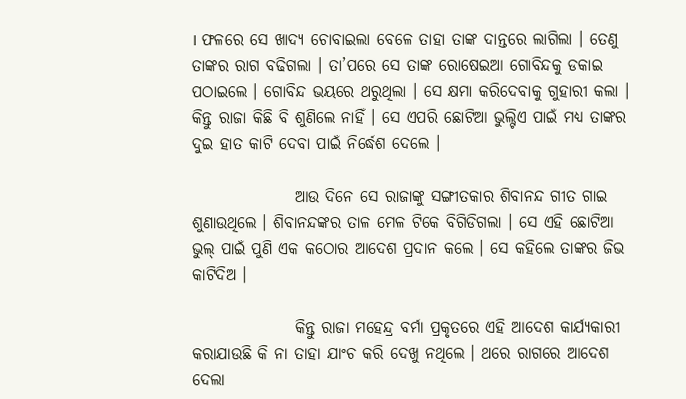। ଫଳରେ ସେ ଖାଦ୍ୟ ଚୋବାଇଲା ବେଳେ ତାହା ତାଙ୍କ ଦାନ୍ତରେ ଲାଗିଲା । ତେଣୁ ତାଙ୍କର ରାଗ ବଢିଗଲା । ତା’ପରେ ସେ ତାଙ୍କ ରୋଷେଇଆ ଗୋବିନ୍ଦକୁ ଡକାଇ ପଠାଇଲେ । ଗୋବିନ୍ଦ ଭୟରେ ଥରୁଥିଲା । ସେ କ୍ଷମା କରିଦେବାକୁ ଗୁହାରୀ କଲା । କିନ୍ତୁ ରାଜା କିଛି ବି ଶୁଣିଲେ ନାହିଁ । ସେ ଏପରି ଛୋଟିଆ ଭୁଲ୍ଟିଏ ପାଇଁ ମଧ୍ୟ ତାଙ୍କର ଦୁଇ ହାତ କାଟି ଦେବା ପାଇଁ ନିର୍ଦ୍ଧେଶ ଦେଲେ ।

                ଆଉ ଦିନେ ସେ ରାଜାଙ୍କୁ ସଙ୍ଗୀତକାର ଶିବାନନ୍ଦ ଗୀତ ଗାଇ ଶୁଣାଉଥିଲେ । ଶିବାନନ୍ଦଙ୍କର ତାଳ ମେଳ ଟିକେ ବିଗିଡିଗଲା । ସେ ଏହି ଛୋଟିଆ ଭୁଲ୍ ପାଇଁ ପୁଣି ଏକ କଠୋର ଆଦେଶ ପ୍ରଦାନ କଲେ । ସେ କହିଲେ ତାଙ୍କର ଜିଭ କାଟିଦିଅ ।

                କିନ୍ତୁ ରାଜା ମହେନ୍ଦ୍ର ବର୍ମା ପ୍ରକୃତରେ ଏହି ଆଦେଶ କାର୍ଯ୍ୟକାରୀ କରାଯାଉଛି କି ନା ତାହା ଯାଂଚ କରି ଦେଖୁ ନଥିଲେ । ଥରେ ରାଗରେ ଆଦେଶ ଦେଲା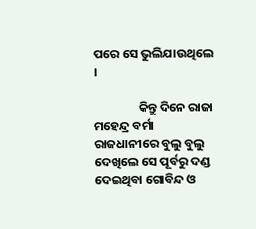ପରେ ସେ ଭୁଲିଯାଉଥିଲେ ।

                କିନ୍ତୁ ଦିନେ ରାଜା ମହେନ୍ଦ୍ର ବର୍ମା ରାଜଧାନୀରେ ବୁଲୁ ବୁଲୁ ଦେଖିଲେ ସେ ପୂର୍ବରୁ ଦଣ୍ଡ ଦେଇଥିବା ଗୋବିନ୍ଦ ଓ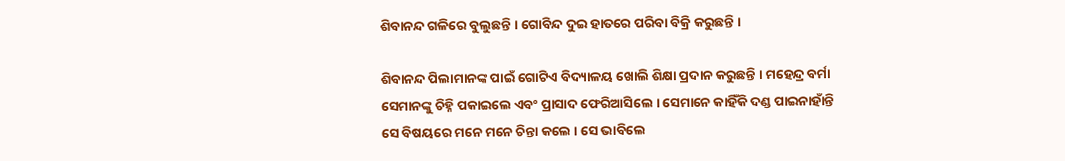ଶିବାନନ୍ଦ ଗଳିରେ ବୁଲୁଛନ୍ତି । ଗୋବିନ୍ଦ ଦୁଇ ହାତରେ ପରିବା ବିକ୍ରି କରୁଛନ୍ତି ।

ଶିବାନନ୍ଦ ପିଲାମାନଙ୍କ ପାଇଁ ଗୋଟିଏ ବିଦ୍ୟାଳୟ ଖୋଲି ଶିକ୍ଷା ପ୍ରଦାନ କରୁଛନ୍ତି । ମହେନ୍ଦ୍ର ବର୍ମା ସେମାନଙ୍କୁ ଚିହ୍ନି ପକାଇଲେ ଏବଂ ପ୍ରାସାଦ ଫେରିଆସିଲେ । ସେମାନେ କାହିଁକି ଦଣ୍ଡ ପାଇନାହାଁନ୍ତି ସେ ବିଷୟରେ ମନେ ମନେ ଚିନ୍ତା କଲେ । ସେ ଭାବିଲେ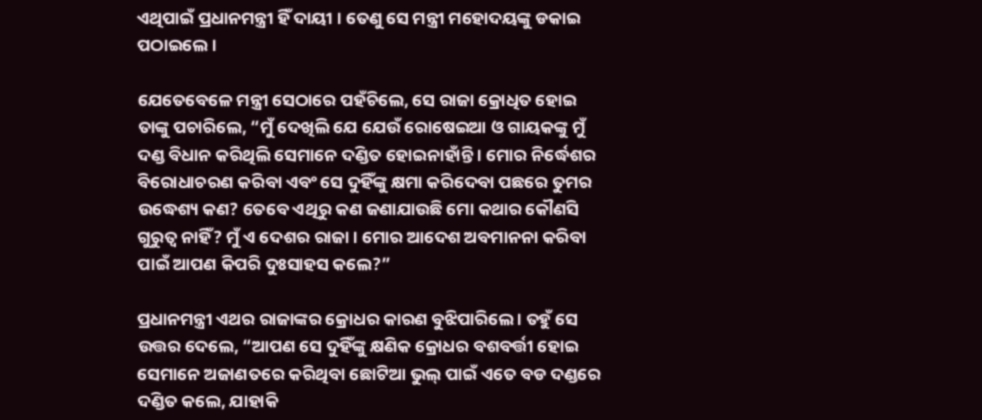ଏଥିପାଇଁ ପ୍ରଧାନମନ୍ତ୍ରୀ ହିଁ ଦାୟୀ । ତେଣୁ ସେ ମନ୍ତ୍ରୀ ମହୋଦୟଙ୍କୁ ଡକାଇ ପଠାଇଲେ ।

ଯେତେବେଳେ ମନ୍ତ୍ରୀ ସେଠାରେ ପହଁଚିଲେ, ସେ ରାଜା କ୍ରୋଧିତ ହୋଇ ତାଙ୍କୁ ପଚାରିଲେ, “ମୁଁ ଦେଖିଲି ଯେ ଯେଉଁ ରୋଷେଇଆ ଓ ଗାୟକଙ୍କୁ ମୁଁ ଦଣ୍ଡ ବିଧାନ କରିଥିଲି ସେମାନେ ଦଣ୍ଡିତ ହୋଇନାହାଁନ୍ତି । ମୋର ନିର୍ଦ୍ଧେଶର ବିରୋଧାଚରଣ କରିବା ଏବଂ ସେ ଦୁହିଁଙ୍କୁ କ୍ଷମା କରିଦେବା ପଛରେ ତୁମର ଉଦ୍ଧେଶ୍ୟ କଣ? ତେବେ ଏଥିରୁ କଣ ଜଣାଯାଉଛି ମୋ କଥାର କୌଣସି ଗୁରୁତ୍ୱ ନାହିଁ? ମୁଁ ଏ ଦେଶର ରାଜା । ମୋର ଆଦେଶ ଅବମାନନା କରିବା ପାଇଁ ଆପଣ କିପରି ଦୁଃସାହସ କଲେ?”

ପ୍ରଧାନମନ୍ତ୍ରୀ ଏଥର ରାଜାଙ୍କର କ୍ରୋଧର କାରଣ ବୁଝିପାରିଲେ । ତହୁଁ ସେ ଉତ୍ତର ଦେଲେ, “ଆପଣ ସେ ଦୁହିଁଙ୍କୁ କ୍ଷଣିକ କ୍ରୋଧର ବଶବର୍ତ୍ତୀ ହୋଇ ସେମାନେ ଅଜାଣତରେ କରିଥିବା ଛୋଟିଆ ଭୁଲ୍ ପାଇଁ ଏତେ ବଡ ଦଣ୍ଡରେ ଦଣ୍ଡିତ କଲେ, ଯାହାକି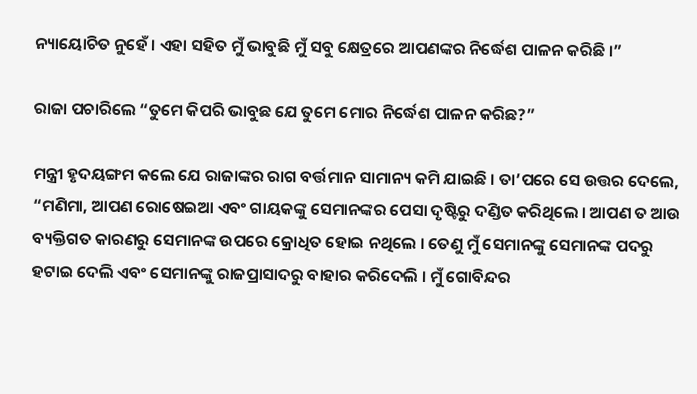ନ୍ୟାୟୋଚିତ ନୁହେଁ । ଏହା ସହିତ ମୁଁ ଭାବୁଛି ମୁଁ ସବୁ କ୍ଷେତ୍ରରେ ଆପଣଙ୍କର ନିର୍ଦ୍ଧେଶ ପାଳନ କରିଛି ।”

ରାଜା ପଚାରିଲେ “ତୁମେ କିପରି ଭାବୁଛ ଯେ ତୁମେ ମୋର ନିର୍ଦ୍ଧେଶ ପାଳନ କରିଛ?”

ମନ୍ତ୍ରୀ ହୃଦୟଙ୍ଗମ କଲେ ଯେ ରାଜାଙ୍କର ରାଗ ବର୍ତ୍ତମାନ ସାମାନ୍ୟ କମି ଯାଇଛି । ତା’ପରେ ସେ ଉତ୍ତର ଦେଲେ, “ମଣିମା, ଆପଣ ରୋଷେଇଆ ଏବଂ ଗାୟକଙ୍କୁ ସେମାନଙ୍କର ପେସା ଦୃଷ୍ଟିରୁ ଦଣ୍ଡିତ କରିଥିଲେ । ଆପଣ ତ ଆଉ ବ୍ୟକ୍ତିଗତ କାରଣରୁ ସେମାନଙ୍କ ଉପରେ କ୍ରୋଧିତ ହୋଇ ନଥିଲେ । ତେଣୁ ମୁଁ ସେମାନଙ୍କୁ ସେମାନଙ୍କ ପଦରୁ ହଟାଇ ଦେଲି ଏବଂ ସେମାନଙ୍କୁ ରାଜପ୍ରାସାଦରୁ ବାହାର କରିଦେଲି । ମୁଁ ଗୋବିନ୍ଦର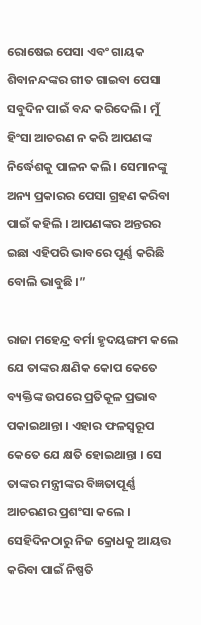ରୋଷେଇ ପେସା ଏବଂ ଗାୟକ ଶିବାନନ୍ଦଙ୍କର ଗୀତ ଗାଇବା ପେସା ସବୁଦିନ ପାଇଁ ବନ୍ଦ କରିଦେଲି । ମୁଁ ହିଂସା ଆଚରଣ ନ କରି ଆପଣଙ୍କ ନିର୍ଦ୍ଧେଶକୁ ପାଳନ କଲି । ସେମାନଙ୍କୁ ଅନ୍ୟ ପ୍ରକାରର ପେସା ଗ୍ରହଣ କରିବା ପାଇଁ କହିଲି । ଆପଣଙ୍କର ଅନ୍ତରର ଇଛା ଏହିପରି ଭାବରେ ପୂର୍ଣ୍ଣ କରିଛି ବୋଲି ଭାବୁଛି ।”

ରାଜା ମହେନ୍ଦ୍ର ବର୍ମା ହୃଦୟଙ୍ଗମ କଲେ ଯେ ତାଙ୍କର କ୍ଷଣିକ କୋପ କେତେ ବ୍ୟକ୍ତିଙ୍କ ଉପରେ ପ୍ରତିକୂଳ ପ୍ରଭାବ ପକାଇଥାନ୍ତା । ଏହାର ଫଳସ୍ୱରୂପ କେତେ ଯେ କ୍ଷତି ହୋଇଥାନ୍ତା । ସେ ତାଙ୍କର ମନ୍ତ୍ରୀଙ୍କର ବିଜ୍ଞତାପୂର୍ଣ୍ଣ ଆଚରଣର ପ୍ରଶଂସା କଲେ । ସେହିଦିନଠାରୁ ନିଜ କ୍ରୋଧକୁ ଆୟତ୍ତ କରିବା ପାଇଁ ନିଷ୍ପତି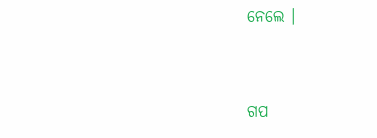ନେଲେ ।


ଗପ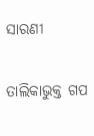ସାରଣୀ

ତାଲିକାଭୁକ୍ତ ଗପ